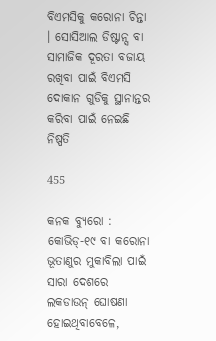ବିଏମସିକୁ କରୋନା ଚିନ୍ତା । ସୋସିଆଲ ଡିଷ୍ଟାନ୍ସ ବା ସାମାଜିକ ଦୂରତା ବଜାୟ ରଖିବା ପାଇଁ ବିଏମସି ଦୋକାନ ଗୁଡିକୁ ସ୍ଥାନାନ୍ତର କରିବା ପାଇଁ ନେଇଛି ନିଷ୍ପତି

455

କନକ ବ୍ୟୁରୋ : କୋଭିଡ୍-୧୯ ବା କରୋନା ଭୂତାଣୁର ମୁକାବିଲା ପାଇଁ ସାରା ଦେଶରେ ଲକଡାଉନ୍ ଘୋଷଣା ହୋଇଥିବାବେଳେ,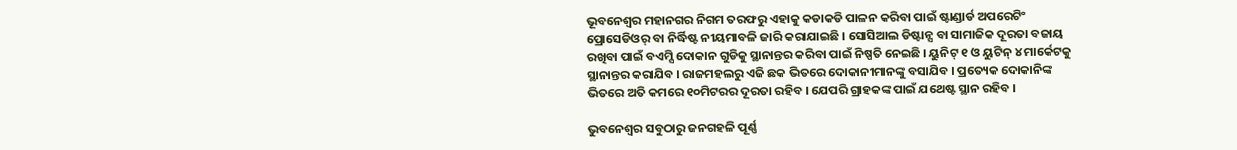ଭୂବନେଶ୍ୱର ମହାନଗର ନିଗମ ତରଫରୁ ଏହାକୁ କଡାକଡି ପାଳନ କରିବା ପାଇଁ ଷ୍ଟାଣ୍ଡାର୍ଡ ଅପରେଟିଂ ପ୍ରୋସେଡିଓର୍ ବା ନିର୍ଦ୍ଧିଷ୍ଟ ନୀୟମାବଳି ଜାରି କରାଯାଇଛି । ସୋସିଆଲ ଡିଷ୍ଟାନ୍ସ ବା ସାମାଜିକ ଦୂରତା ବଜାୟ ରଖିବା ପାଇଁ ବଏମ୍ସି ଦୋକାନ ଗୁଡିକୁ ସ୍ଥାନାନ୍ତର କରିବା ପାଇଁ ନିଷ୍ପତି ନେଇଛି । ୟୁନିଟ୍ ୧ ଓ ୟୁଟିନ୍ ୪ ମାର୍କେଟକୁ ସ୍ଥାନାନ୍ତର କରାଯିବ । ରାଜମହଲରୁ ଏଜି ଛକ ଭିତରେ ଦୋକାନୀମାନଙ୍କୁ ବସାଯିବ । ପ୍ରତ୍ୟେକ ଦୋକାନିଙ୍କ ଭିତରେ ଅତି କମରେ ୧୦ମିଟରର ଦୂରତା ରହିବ । ଯେପରି ଗ୍ରାହକଙ୍କ ପାଇଁ ଯଥେଷ୍ଟ ସ୍ଥାନ ରହିବ ।

ଭୁବନେଶ୍ୱର ସବୁଠାରୁ ଜନଗହଳି ପୂର୍ଣ୍ଣ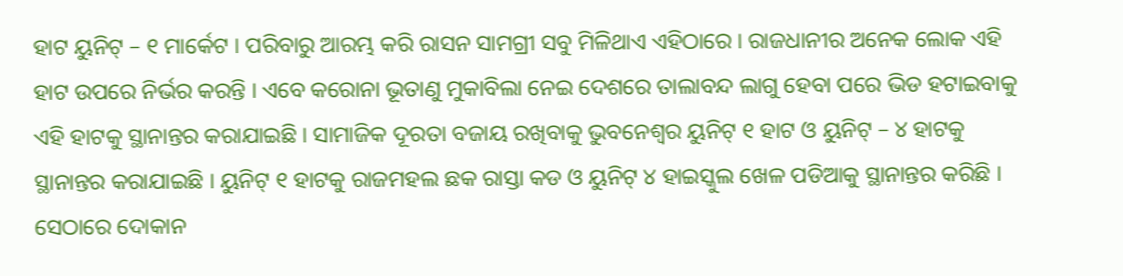ହାଟ ୟୁନିଟ୍ – ୧ ମାର୍କେଟ । ପରିବାରୁ ଆରମ୍ଭ କରି ରାସନ ସାମଗ୍ରୀ ସବୁ ମିଳିଥାଏ ଏହିଠାରେ । ରାଜଧାନୀର ଅନେକ ଲୋକ ଏହି ହାଟ ଉପରେ ନିର୍ଭର କରନ୍ତି । ଏବେ କରୋନା ଭୂତାଣୁ ମୁକାବିଲା ନେଇ ଦେଶରେ ତାଲାବନ୍ଦ ଲାଗୁ ହେବା ପରେ ଭିଡ ହଟାଇବାକୁ ଏହି ହାଟକୁ ସ୍ଥାନାନ୍ତର କରାଯାଇଛି । ସାମାଜିକ ଦୂରତା ବଜାୟ ରଖିବାକୁ ଭୁବନେଶ୍ୱର ୟୁନିଟ୍ ୧ ହାଟ ଓ ୟୁନିଟ୍ – ୪ ହାଟକୁ ସ୍ଥାନାନ୍ତର କରାଯାଇଛି । ୟୁନିଟ୍ ୧ ହାଟକୁ ରାଜମହଲ ଛକ ରାସ୍ତା କଡ ଓ ୟୁନିଟ୍ ୪ ହାଇସ୍କୁଲ ଖେଳ ପଡିଆକୁ ସ୍ଥାନାନ୍ତର କରିଛି । ସେଠାରେ ଦୋକାନ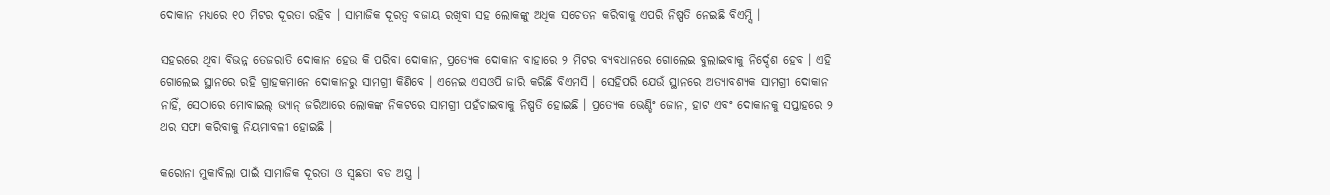ଦୋକାନ ମଧ୍ୟରେ ୧୦ ମିଟର ଦୂରତା ରହିବ । ସାମାଜିକ ଦୂରତ୍ୱ ବଜାୟ ରଖିବା ସହ ଲୋକଙ୍କୁ ଅଧିକ ସଚେତନ କରିବାକୁ ଏପରି ନିଷ୍ପତି ନେଇଛି ବିଏମ୍ସି ।

ସହରରେ ଥିବା ବିଭନ୍ନ ତେଜରାତି ଦୋକାନ ହେଉ କି ପରିବା ଦୋକାନ, ପ୍ରତ୍ୟେକ ଦୋକାନ ବାହାରେ ୨ ମିଟର ବ୍ୟବଧାନରେ ଗୋଲେଇ ବୁଲାଇବାକୁ ନିର୍ଦ୍ଦେଶ ହେବ । ଏହି ଗୋଲେଇ ସ୍ଥାନରେ ରହି ଗ୍ରାହକମାନେ ଦୋକାନରୁ ସାମଗ୍ରୀ କିଣିବେ । ଏନେଇ ଏସଓପି ଜାରି କରିଛି ବିଏମସି । ସେହିପରି ଯେଉଁ ସ୍ଥାନରେ ଅତ୍ୟାବଶ୍ୟକ ସାମଗ୍ରୀ ଦୋକାନ ନାହିଁ, ସେଠାରେ ମୋବାଇଲ୍ ଭ୍ୟାନ୍ ଜରିଆରେ ଲୋକଙ୍କ ନିକଟରେ ସାମଗ୍ରୀ ପହଁଚାଇବାକୁ ନିଷ୍ପତି ହୋଇଛି । ପ୍ରତ୍ୟେକ ଭେଣ୍ଡିଂ ଜୋନ, ହାଟ ଏବଂ ଦୋକାନକୁ ସପ୍ତାହରେ ୨ ଥର ସଫା କରିବାକୁ ନିୟମାବଳୀ ହୋଇଛି ।

କରୋନା ମୁକାବିଲା ପାଇଁ ସାମାଜିକ ଦୂରତା ଓ ସ୍ୱଛତା ବଡ ଅସ୍ତ୍ର ।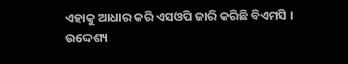ଏହାକୁ ଆଧାର କରି ଏସଓପି ଜାରି କରିଛି ବିଏମସି । ଉଦ୍ଦେଶ୍ୟ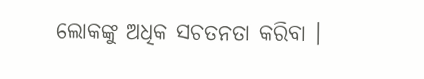ଲୋକଙ୍କୁ ଅଧିକ ସଚତନତା କରିବା ।